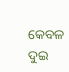କେବଳ ଦୁଇ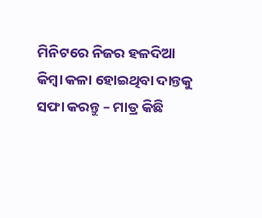ମିନିଟରେ ନିଜର ହଳଦିଆ କିମ୍ବା କଳା ହୋଇଥିବା ଦାନ୍ତକୁ ସଫା କରନ୍ତୁ – ମାତ୍ର କିଛି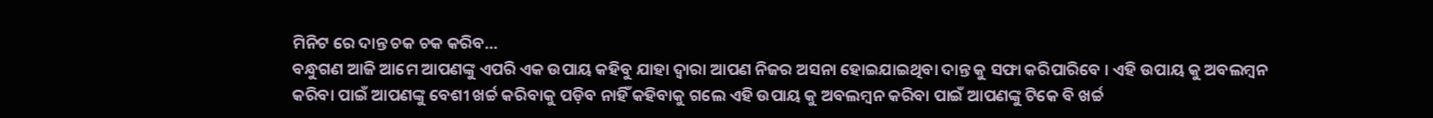ମିନିଟ ରେ ଦାନ୍ତ ଚକ ଚକ କରିବ…
ବନ୍ଧୁଗଣ ଆଜି ଆମେ ଆପଣଙ୍କୁ ଏପରି ଏକ ଉପାୟ କହିବୁ ଯାହା ଦ୍ଵାରା ଆପଣ ନିଜର ଅସନା ହୋଇଯାଇଥିବା ଦାନ୍ତ କୁ ସଫା କରିପାରିବେ । ଏହି ଉପାୟ କୁ ଅବଲମ୍ବନ କରିବା ପାଇଁ ଆପଣଙ୍କୁ ବେଶୀ ଖର୍ଚ୍ଚ କରିବାକୁ ପଡ଼ିବ ନାହିଁ କହିବାକୁ ଗଲେ ଏହି ଉପାୟ କୁ ଅବଲମ୍ବନ କରିବା ପାଇଁ ଆପଣଙ୍କୁ ଟିକେ ବି ଖର୍ଚ୍ଚ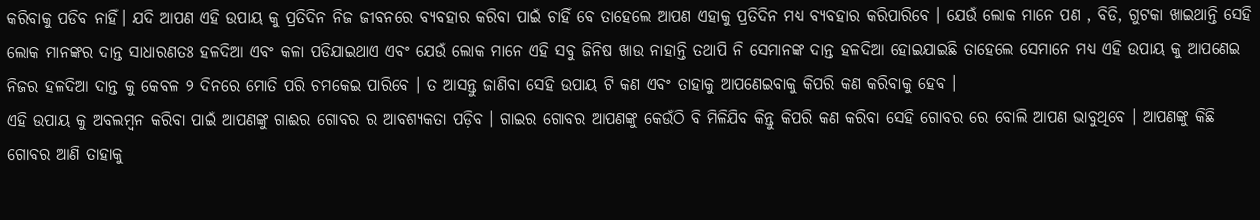କରିବାକୁ ପଡିବ ନାହିଁ। ଯଦି ଆପଣ ଏହି ଉପାୟ କୁ ପ୍ରତିଦିନ ନିଜ ଜୀବନରେ ବ୍ୟବହାର କରିବା ପାଇଁ ଚାହିଁ ବେ ତାହେଲେ ଆପଣ ଏହାକୁ ପ୍ରତିଦିନ ମଧ୍ୟ ବ୍ୟବହାର କରିପାରିବେ । ଯେଉଁ ଲୋକ ମାନେ ପଣ , ବିଡି, ଗୁଟକା ଖାଇଥାନ୍ତି ସେହି ଲୋକ ମାନଙ୍କର ଦାନ୍ତ ସାଧାରଣତଃ ହଳଦିଆ ଏବଂ କଳା ପଡିଯାଇଥାଏ ଏବଂ ଯେଉଁ ଲୋକ ମାନେ ଏହି ସବୁ ଜିନିଷ ଖାଉ ନାହାନ୍ତି ତଥାପି ନି ସେମାନଙ୍କ ଦାନ୍ତ ହଳଦିଆ ହୋଇଯାଇଛି ତାହେଲେ ସେମାନେ ମଧ୍ୟ ଏହି ଉପାୟ କୁ ଆପଣେଇ ନିଜର ହଳଦିଆ ଦାନ୍ତ କୁ କେବଳ ୨ ଦିନରେ ମୋତି ପରି ଚମକେଇ ପାରିବେ । ତ ଆସନ୍ତୁ ଜାଣିବା ସେହି ଉପାୟ ଟି କଣ ଏବଂ ତାହାକୁ ଆପଣେଇବାକୁ କିପରି କଣ କରିବାକୁ ହେବ ।
ଏହି ଉପାୟ କୁ ଅବଲମ୍ବନ କରିବା ପାଇଁ ଆପଣଙ୍କୁ ଗାଈର ଗୋବର ର ଆବଶ୍ୟକତା ପଡ଼ିବ । ଗାଇର ଗୋବର ଆପଣଙ୍କୁ କେଉଁଠି ବି ମିଳିଯିବ କିନ୍ତୁ କିପରି କଣ କରିବା ସେହି ଗୋବର ରେ ବୋଲି ଆପଣ ଭାବୁଥିବେ । ଆପଣଙ୍କୁ କିଛି ଗୋବର ଆଣି ତାହାକୁ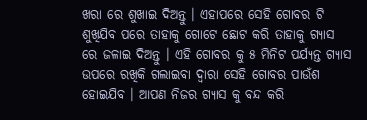ଖରା ରେ ଶୁଖାଇ ଦିଅନ୍ତୁ । ଏହାପରେ ସେହି ଗୋବର ଟି ଶୁଖିଯିବ ପରେ ତାହାକୁ ଗୋଟେ ଛୋଟ କରି ତାହାକୁ ଗ୍ୟାସ ରେ ଜଳାଇ ଦିଅନ୍ତୁ । ଏହି ଗୋବର କୁ ୫ ମିନିଟ ପର୍ଯ୍ୟନ୍ତ ଗ୍ୟାସ ଉପରେ ରଖିକି ଗଲାଇବା ଦ୍ଵାରା ସେହି ଗୋବର ପାଉଁଶ ହୋଇଯିବ । ଆପଣ ନିଜର ଗ୍ୟାସ କୁ ବନ୍ଦ କରି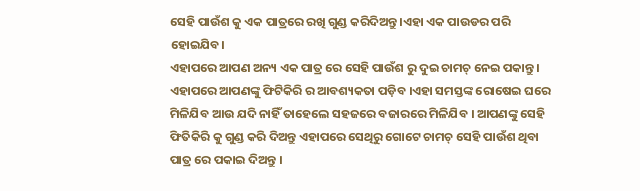ସେହି ପାଉଁଶ କୁ ଏକ ପାତ୍ରରେ ରଖି ଗୁଣ୍ଡ କରିଦିଅନ୍ତୁ ।ଏହା ଏକ ପାଉଡର ପରି ହୋଇଯିବ।
ଏହାପରେ ଆପଣ ଅନ୍ୟ ଏକ ପାତ୍ର ରେ ସେହି ପାଉଁଶ ରୁ ଦୁଇ ଚାମଚ୍ ନେଇ ପକାନ୍ତୁ । ଏହାପରେ ଆପଣଙ୍କୁ ଫିଟିକିରି ର ଆବଶ୍ୟକତା ପଡ଼ିବ ।ଏହା ସମସ୍ତଙ୍କ ରୋଷେଇ ଘରେ ମିଳିଯିବ ଆଉ ଯଦି ନାହିଁ ତାହେଲେ ସହଜରେ ବଜାରରେ ମିଳିଯିବ । ଆପଣଙ୍କୁ ସେହି ଫିତିକିରି କୁ ଗୁଣ୍ଡ କରି ଦିଅନ୍ତୁ ଏହାପରେ ସେଥିରୁ ଗୋଟେ ଚାମଚ୍ ସେହି ପାଉଁଶ ଥିବା ପାତ୍ର ରେ ପକାଇ ଦିଅନ୍ତୁ ।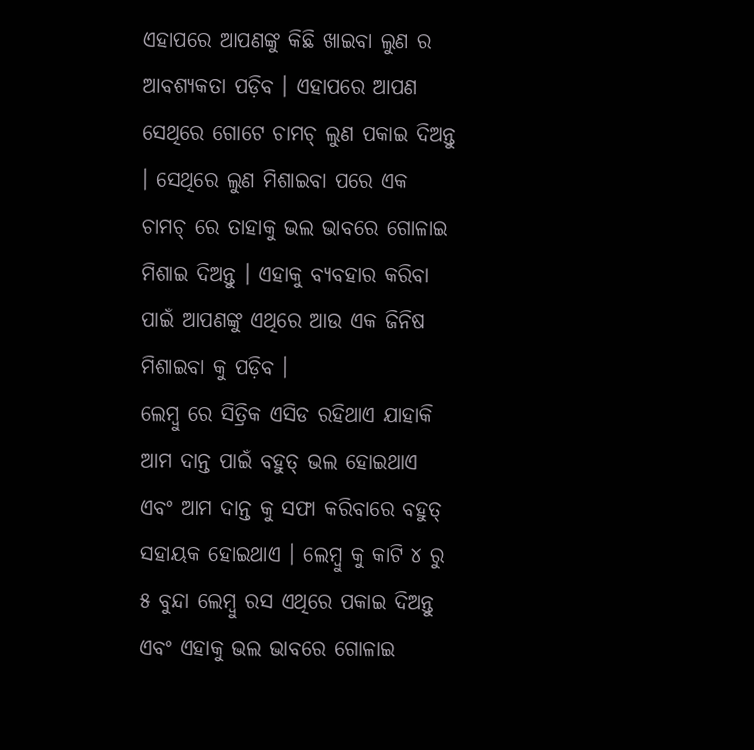ଏହାପରେ ଆପଣଙ୍କୁ କିଛି ଖାଇବା ଲୁଣ ର ଆବଶ୍ୟକତା ପଡ଼ିବ । ଏହାପରେ ଆପଣ ସେଥିରେ ଗୋଟେ ଚାମଚ୍ ଲୁଣ ପକାଇ ଦିଅନ୍ତୁ । ସେଥିରେ ଲୁଣ ମିଶାଇବା ପରେ ଏକ ଚାମଚ୍ ରେ ତାହାକୁ ଭଲ ଭାବରେ ଗୋଳାଇ ମିଶାଇ ଦିଅନ୍ତୁ । ଏହାକୁ ବ୍ୟବହାର କରିବା ପାଇଁ ଆପଣଙ୍କୁ ଏଥିରେ ଆଉ ଏକ ଜିନିଷ ମିଶାଇବା କୁ ପଡ଼ିବ ।
ଲେମ୍ବୁ ରେ ସିତ୍ରିକ ଏସିଡ ରହିଥାଏ ଯାହାକି ଆମ ଦାନ୍ତ ପାଇଁ ବହୁତ୍ ଭଲ ହୋଇଥାଏ ଏବଂ ଆମ ଦାନ୍ତ କୁ ସଫା କରିବାରେ ବହୁତ୍ ସହାୟକ ହୋଇଥାଏ । ଲେମ୍ବୁ କୁ କାଟି ୪ ରୁ ୫ ବୁନ୍ଦା ଲେମ୍ବୁ ରସ ଏଥିରେ ପକାଇ ଦିଅନ୍ତୁ ଏବଂ ଏହାକୁ ଭଲ ଭାବରେ ଗୋଳାଇ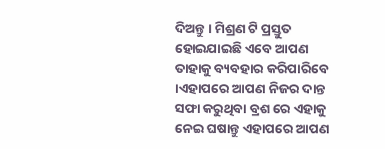ଦିଅନ୍ତୁ । ମିଶ୍ରଣ ଟି ପ୍ରସ୍ତୁତ ହୋଇଯାଇଛି ଏବେ ଆପଣ ତାହାକୁ ବ୍ୟବହାର କରିପାରିବେ ।ଏହାପରେ ଆପଣ ନିଜର ଦାନ୍ତ ସଫା କରୁଥିବା ବ୍ରଶ ରେ ଏହାକୁ ନେଇ ଘଷାନ୍ତୁ ଏହାପରେ ଆପଣ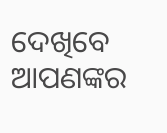ଦେଖିବେ ଆପଣଙ୍କର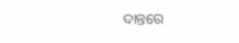ଦାନ୍ତରେ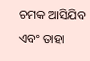ଚମକ ଆସିଯିବ ଏବଂ ତାହା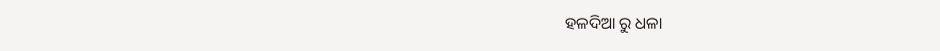ହଳଦିଆ ରୁ ଧଳା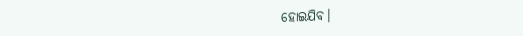ହୋଇଯିବ।